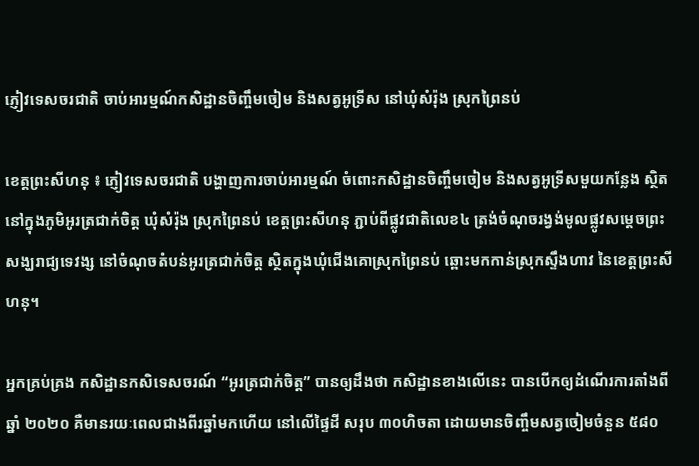ភ្ញៀវទេសចរជាតិ ចាប់អារម្មណ៍កសិដ្ឋានចិញ្ចឹមចៀម និងសត្វអូទ្រីស នៅឃុំសំរ៉ុង ស្រុកព្រៃនប់

ខេត្តព្រះសីហនុ ៖ ភ្ញៀវទេសចរជាតិ បង្ហាញការចាប់អារម្មណ៍ ចំពោះកសិដ្ឋានចិញ្ចឹមចៀម និងសត្វអូទ្រីសមួយកន្លែង ស្ថិតនៅក្នុងភូមិអូរត្រជាក់ចិត្ត ឃុំសំរ៉ុង ស្រុកព្រៃនប់ ខេត្តព្រះសីហនុ ភ្ជាប់ពីផ្លូវជាតិលេខ៤ ត្រង់ចំណុចរង្វង់មូលផ្លូវសម្ដេចព្រះសង្ឃរាជ្យទេវង្ស នៅចំណុចតំបន់អូរត្រជាក់ចិត្ត ស្ថិតក្នុងឃុំជើងគោស្រុកព្រៃនប់ ឆ្ពោះមកកាន់ស្រុកស្ទឹងហាវ នៃខេត្តព្រះសីហនុ។

អ្នកគ្រប់គ្រង កសិដ្ឋានកសិទេសចរណ៍ “អូរត្រជាក់ចិត្ត” បានឲ្យដឹងថា កសិដ្ឋានខាងលើនេះ បានបើកឲ្យដំណើរការតាំងពីឆ្នាំ ២០២០ គឺមានរយៈពេលជាងពីរឆ្នាំមកហើយ នៅលើផ្ទៃដី សរុប ៣០ហិចតា ដោយមានចិញ្ចឹមសត្វចៀមចំនួន ៥៨០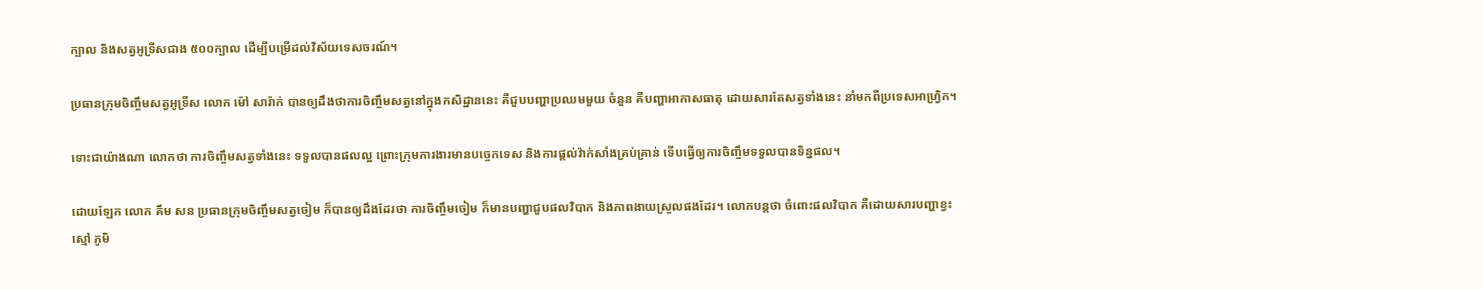ក្បាល និងសត្វអូទ្រីសជាង ៥០០ក្បាល ដើម្បីបម្រើដល់វិស័យទេសចរណ៍។

ប្រធានក្រុមចិញ្ចឹមសត្វអូទ្រីស លោក ម៉ៅ សារ៉ាក់ បានឲ្យដឹងថាការចិញ្ចឹមសត្វនៅក្នុងកសិដ្ឋាននេះ គឺជួបបញ្ហាប្រឈមមួយ ចំនួន គឺបញ្ហាអាកាសធាតុ ដោយសារតែសត្វទាំងនេះ នាំមកពីប្រទេសអាហ្វ្រិក។

ទោះជាយ៉ាងណា លោកថា ការចិញ្ចឹមសត្វទាំងនេះ ទទួលបានផលល្អ ព្រោះក្រុមការងារមានបច្ចេកទេស និងការផ្ដល់វ៉ាក់សាំងគ្រប់គ្រាន់ ទើបធ្វើឲ្យការចិញ្ចឹមទទួលបានទិន្នផល។

ដោយឡែក លោក គឹម សន ប្រធានក្រុមចិញ្ចឹមសត្វចៀម ក៏បានឲ្យដឹងដែរថា ការចិញ្ចឹមចៀម ក៏មានបញ្ហាជួបផលវិបាក និងភាពងាយស្រួលផងដែរ។ លោកបន្តថា ចំពោះផលវិបាក គឺដោយសារបញ្ហាខ្វះស្មៅ ភូមិ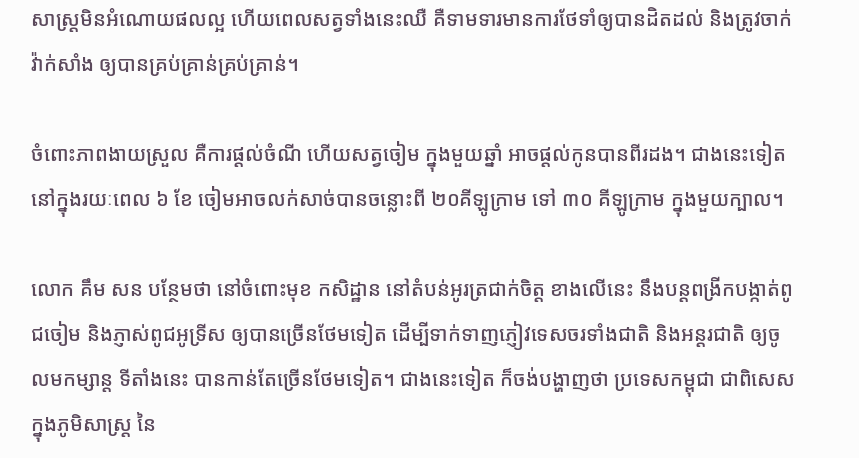សាស្ត្រមិនអំណោយផលល្អ ហើយពេលសត្វទាំងនេះឈឺ គឺទាមទារមានការថែទាំឲ្យបានដិតដល់ និងត្រូវចាក់វ៉ាក់សាំង ឲ្យបានគ្រប់គ្រាន់គ្រប់គ្រាន់។

ចំពោះភាពងាយស្រួល គឺការផ្ដល់ចំណី ហើយសត្វចៀម ក្នុងមួយឆ្នាំ អាចផ្ដល់កូនបានពីរដង។ ជាងនេះទៀត នៅក្នុងរយៈពេល ៦ ខែ ចៀមអាចលក់សាច់បានចន្លោះពី ២០គីឡូក្រាម ទៅ ៣០ គីឡូក្រាម ក្នុងមួយក្បាល។

លោក គឹម សន បន្ថែមថា នៅចំពោះមុខ កសិដ្ឋាន នៅតំបន់អូរត្រជាក់ចិត្ត ខាងលើនេះ នឹងបន្តពង្រីកបង្កាត់ពូជចៀម និងភ្ញាស់ពូជអូទ្រីស ឲ្យបានច្រើនថែមទៀត ដើម្បីទាក់ទាញភ្ញៀវទេសចរទាំងជាតិ និងអន្តរជាតិ ឲ្យចូលមកម្សាន្ត ទីតាំងនេះ បានកាន់តែច្រើនថែមទៀត។ ជាងនេះទៀត ក៏ចង់បង្ហាញថា ប្រទេសកម្ពុជា ជាពិសេសក្នុងភូមិសាស្ត្រ នៃ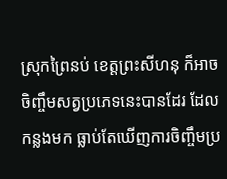ស្រុកព្រៃនប់ ខេត្តព្រះសីហនុ ក៏អាចចិញ្ចឹមសត្វប្រភេទនេះបានដែរ ដែលកន្លងមក ធ្លាប់តែឃើញការចិញ្ចឹមប្រ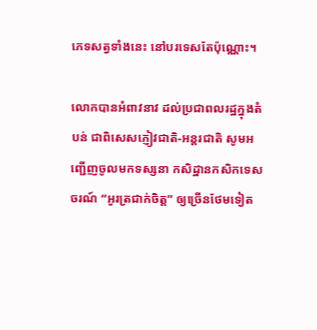ភេទសត្វទាំងនេះ នៅបរទេសតែប៉ុណ្ណោះ។

លោកបានអំពាវនាវ ដល់ប្រជាពលរដ្ឋក្នុងតំបន់ ជាពិសេសភ្ញៀវជាតិ-អន្តរជាតិ សូមអញ្ជើញចូលមកទស្សនា កសិដ្ឋានកសិកទេសចរណ៍ “អូរត្រជាក់ចិត្ត” ឲ្យច្រើនថែមទៀត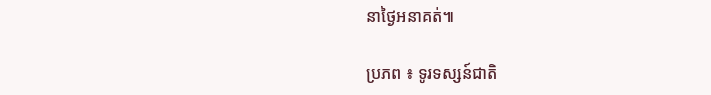នាថ្ងៃអនាគត់៕

ប្រភព ៖ ទូរទស្សន៍ជាតិ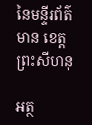នៃមន្ទីរព័ត៌មាន ខេត្តព្រះសីហនុ

អត្ថ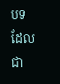បទដែលជា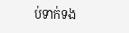ប់ទាក់ទង